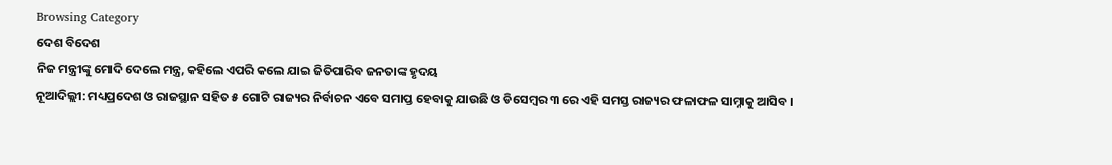Browsing Category
ଦେଶ ବିଦେଶ
ନିଜ ମନ୍ତ୍ରୀଙ୍କୁ ମୋଦି ଦେଲେ ମନ୍ତ୍ର, କହିଲେ ଏପରି କଲେ ଯାଇ ଜିତିପାରିବ ଜନତାଙ୍କ ହୃଦୟ
ନୂଆଦିଲ୍ଲୀ: ମଧ୍ୟପ୍ରଦେଶ ଓ ରାଜସ୍ଥାନ ସହିତ ୫ ଗୋଟି ରାଜ୍ୟର ନିର୍ବାଚନ ଏବେ ସମାପ୍ତ ହେବାକୁ ଯାଉଛି ଓ ଡିସେମ୍ବର ୩ ରେ ଏହି ସମସ୍ତ ରାଜ୍ୟର ଫଳାଫଳ ସାମ୍ନାକୁ ଆସିବ ।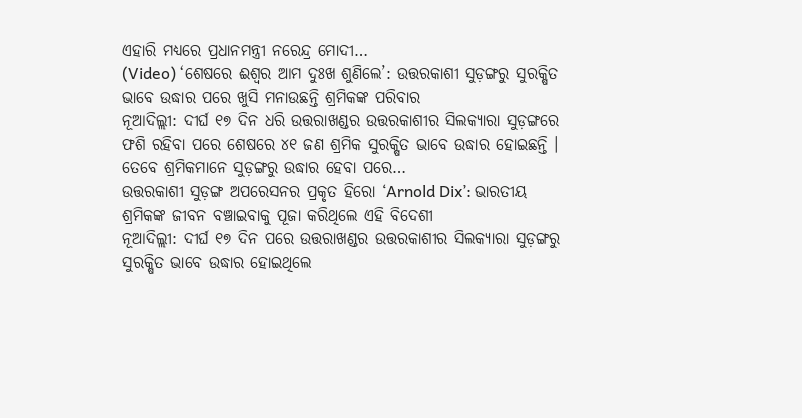ଏହାରି ମଧ୍ୟରେ ପ୍ରଧାନମନ୍ତ୍ରୀ ନରେନ୍ଦ୍ର ମୋଦୀ…
(Video) ‘ଶେଷରେ ଈଶ୍ୱର ଆମ ଦୁଃଖ ଶୁଣିଲେ’: ଉତ୍ତରକାଶୀ ସୁଡ଼ଙ୍ଗରୁ ସୁରକ୍ଷିତ ଭାବେ ଉଦ୍ଧାର ପରେ ଖୁସି ମନାଉଛନ୍ତି ଶ୍ରମିକଙ୍କ ପରିବାର
ନୂଆଦିଲ୍ଲୀ: ଦୀର୍ଘ ୧୭ ଦିନ ଧରି ଉତ୍ତରାଖଣ୍ଡର ଉତ୍ତରକାଶୀର ସିଲକ୍ୟାରା ସୁଡ଼ଙ୍ଗରେ ଫଶି ରହିବା ପରେ ଶେଷରେ ୪୧ ଜଣ ଶ୍ରମିକ ସୁରକ୍ଷିତ ଭାବେ ଉଦ୍ଧାର ହୋଇଛନ୍ତି । ତେବେ ଶ୍ରମିକମାନେ ସୁଡ଼ଙ୍ଗରୁ ଉଦ୍ଧାର ହେବା ପରେ…
ଉତ୍ତରକାଶୀ ସୁଡ଼ଙ୍ଗ ଅପରେସନର ପ୍ରକୃତ ହିରୋ ‘Arnold Dix’: ଭାରତୀୟ ଶ୍ରମିକଙ୍କ ଜୀବନ ବଞ୍ଚାଇବାକୁ ପୂଜା କରିଥିଲେ ଏହି ବିଦେଶୀ
ନୂଆଦିଲ୍ଲୀ: ଦୀର୍ଘ ୧୭ ଦିନ ପରେ ଉତ୍ତରାଖଣ୍ଡର ଉତ୍ତରକାଶୀର ସିଲକ୍ୟାରା ସୁଡ଼ଙ୍ଗରୁ ସୁରକ୍ଷିତ ଭାବେ ଉଦ୍ଧାର ହୋଇଥିଲେ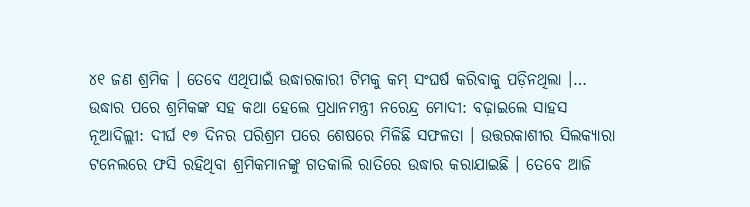୪୧ ଜଣ ଶ୍ରମିକ । ତେବେ ଏଥିପାଇଁ ଉଦ୍ଧାରକାରୀ ଟିମକୁ କମ୍ ସଂଘର୍ଷ କରିବାକୁ ପଡ଼ିନଥିଲା ।…
ଉଦ୍ଧାର ପରେ ଶ୍ରମିକଙ୍କ ସହ କଥା ହେଲେ ପ୍ରଧାନମନ୍ତ୍ରୀ ନରେନ୍ଦ୍ର ମୋଦୀ: ବଢ଼ାଇଲେ ସାହସ
ନୂଆଦିଲ୍ଲୀ: ଦୀର୍ଘ ୧୭ ଦିନର ପରିଶ୍ରମ ପରେ ଶେଷରେ ମିଳିଛି ସଫଳତା । ଉତ୍ତରକାଶୀର ସିଲକ୍ୟାରା ଟନେଲରେ ଫସି ରହିଥିବା ଶ୍ରମିକମାନଙ୍କୁ ଗତକାଲି ରାତିରେ ଉଦ୍ଧାର କରାଯାଇଛି । ତେବେ ଆଜି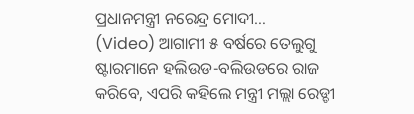ପ୍ରଧାନମନ୍ତ୍ରୀ ନରେନ୍ଦ୍ର ମୋଦୀ…
(Video) ଆଗାମୀ ୫ ବର୍ଷରେ ତେଲୁଗୁ ଷ୍ଟାରମାନେ ହଲିଉଡ-ବଲିଉଡରେ ରାଜ କରିବେ, ଏପରି କହିଲେ ମନ୍ତ୍ରୀ ମଲ୍ଲା ରେଡ୍ଡୀ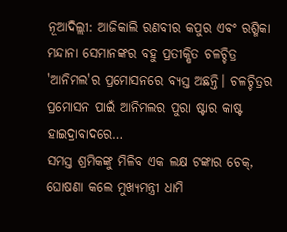ନୂଆଦିଲ୍ଲୀ: ଆଜିକାଲି ରଣବୀର କପୁର ଏବଂ ରଶ୍ମିକା ମନ୍ଦାନା ସେମାନଙ୍କର ବହୁ ପ୍ରତୀକ୍ଷିତ ଚଳଚ୍ଚିତ୍ର 'ଆନିମଲ'ର ପ୍ରମୋସନରେ ବ୍ୟସ୍ତ ଅଛନ୍ତି। ଚଳଚ୍ଚିତ୍ରର ପ୍ରମୋସନ ପାଇଁ ଆନିମଲର ପୁରା ଷ୍ଟାର କାଷ୍ଟ ହାଇଦ୍ରାବାଦରେ…
ସମସ୍ତ ଶ୍ରମିକଙ୍କୁ ମିଳିବ ଏକ ଲକ୍ଷ ଟଙ୍କାର ଚେକ୍, ଘୋଷଣା କଲେ ମୁଖ୍ୟମନ୍ତ୍ରୀ ଧାମି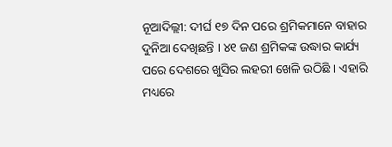ନୂଆଦିଲ୍ଲୀ: ଦୀର୍ଘ ୧୭ ଦିନ ପରେ ଶ୍ରମିକମାନେ ବାହାର ଦୁନିଆ ଦେଖିଛନ୍ତି । ୪୧ ଜଣ ଶ୍ରମିକଙ୍କ ଉଦ୍ଧାର କାର୍ଯ୍ୟ ପରେ ଦେଶରେ ଖୁସିର ଲହରୀ ଖେଳି ଉଠିଛି । ଏହାରି ମଧ୍ୟରେ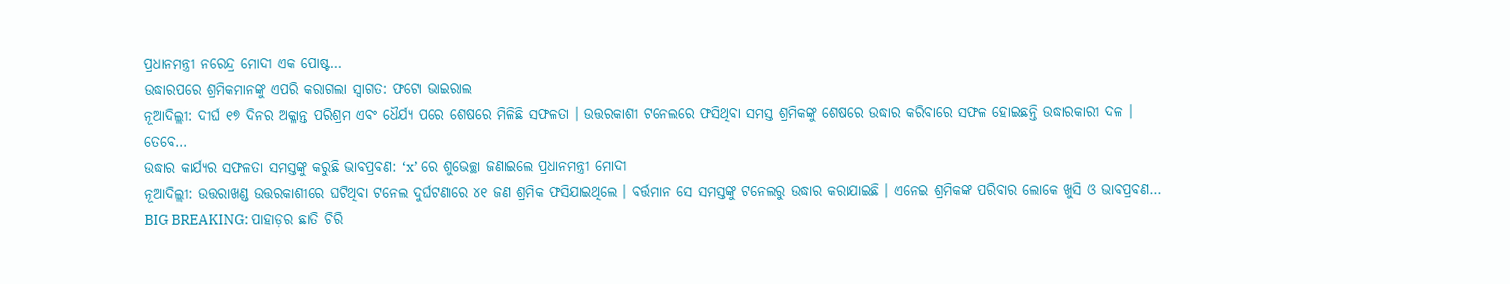ପ୍ରଧାନମନ୍ତ୍ରୀ ନରେନ୍ଦ୍ର ମୋଦୀ ଏକ ପୋଷ୍ଟ…
ଉଦ୍ଧାରପରେ ଶ୍ରମିକମାନଙ୍କୁ ଏପରି କରାଗଲା ସ୍ୱାଗତ: ଫଟୋ ଭାଇରାଲ
ନୂଆଦିଲ୍ଲୀ: ଦୀର୍ଘ ୧୭ ଦିନର ଅକ୍ଳାନ୍ତ ପରିଶ୍ରମ ଏବଂ ଧୈର୍ଯ୍ୟ ପରେ ଶେଷରେ ମିଳିଛି ସଫଳତା । ଉତ୍ତରକାଶୀ ଟନେଲରେ ଫସିଥିବା ସମସ୍ତ ଶ୍ରମିକଙ୍କୁ ଶେଷରେ ଉଦ୍ଧାର କରିବାରେ ସଫଳ ହୋଇଛନ୍ତି ଉଦ୍ଧାରକାରୀ ଦଳ ।
ତେବେ…
ଉଦ୍ଧାର କାର୍ଯ୍ୟର ସଫଳତା ସମସ୍ତଙ୍କୁ କରୁଛି ଭାବପ୍ରବଣ: ‘x’ ରେ ଶୁଭେଚ୍ଛା ଜଣାଇଲେ ପ୍ରଧାନମନ୍ତ୍ରୀ ମୋଦୀ
ନୂଆଦିଲ୍ଲୀ: ଉତ୍ତରାଖଣ୍ଡ ଉତ୍ତରକାଶୀରେ ଘଟିଥିବା ଟନେଲ ଦୁର୍ଘଟଣାରେ ୪୧ ଜଣ ଶ୍ରମିକ ଫସିଯାଇଥିଲେ । ବର୍ତ୍ତମାନ ସେ ସମସ୍ତଙ୍କୁ ଟନେଲରୁ ଉଦ୍ଧାର କରାଯାଇଛି । ଏନେଇ ଶ୍ରମିକଙ୍କ ପରିବାର ଲୋକେ ଖୁସି ଓ ଭାବପ୍ରବଣ…
BIG BREAKING: ପାହାଡ଼ର ଛାତି ଚିରି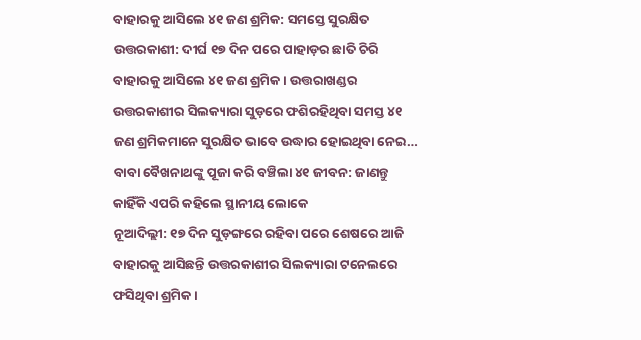ବାହାରକୁ ଆସିଲେ ୪୧ ଜଣ ଶ୍ରମିକ: ସମସ୍ତେ ସୁରକ୍ଷିତ
ଉତ୍ତରକାଶୀ: ଦୀର୍ଘ ୧୭ ଦିନ ପରେ ପାହାଡ଼ର ଛାତି ଚିରି ବାହାରକୁ ଆସିଲେ ୪୧ ଜଣ ଶ୍ରମିକ। ଉତ୍ତରାଖଣ୍ଡର ଉତ୍ତରକାଶୀର ସିଲକ୍ୟାରା ସୁଡ଼ରେ ଫଶିରହିଥିବା ସମସ୍ତ ୪୧ ଜଣ ଶ୍ରମିକମାନେ ସୁରକ୍ଷିତ ଭାବେ ଉଦ୍ଧାର ହୋଇଥିବା ନେଇ…
ବାବା ବୈଖନାଥଙ୍କୁ ପୂଜା କରି ବଞ୍ଚିଲା ୪୧ ଜୀବନ: ଜାଣନ୍ତୁ କାହିଁକି ଏପରି କହିଲେ ସ୍ଥାନୀୟ ଲୋକେ
ନୂଆଦିଲ୍ଲୀ: ୧୭ ଦିନ ସୁଡ଼ଙ୍ଗରେ ରହିବା ପରେ ଶେଷରେ ଆଜି ବାହାରକୁ ଆସିଛନ୍ତି ଉତ୍ତରକାଶୀର ସିଲକ୍ୟାରା ଟନେଲରେ ଫସିଥିବା ଶ୍ରମିକ ।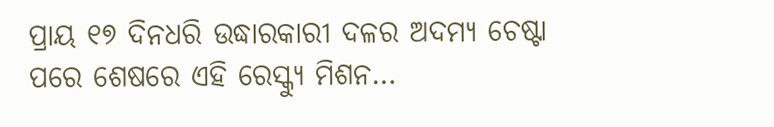ପ୍ରାୟ ୧୭ ଦିନଧରି ଉଦ୍ଧାରକାରୀ ଦଳର ଅଦମ୍ୟ ଚେଷ୍ଟା ପରେ ଶେଷରେ ଏହି ରେସ୍କ୍ୟୁ ମିଶନ…